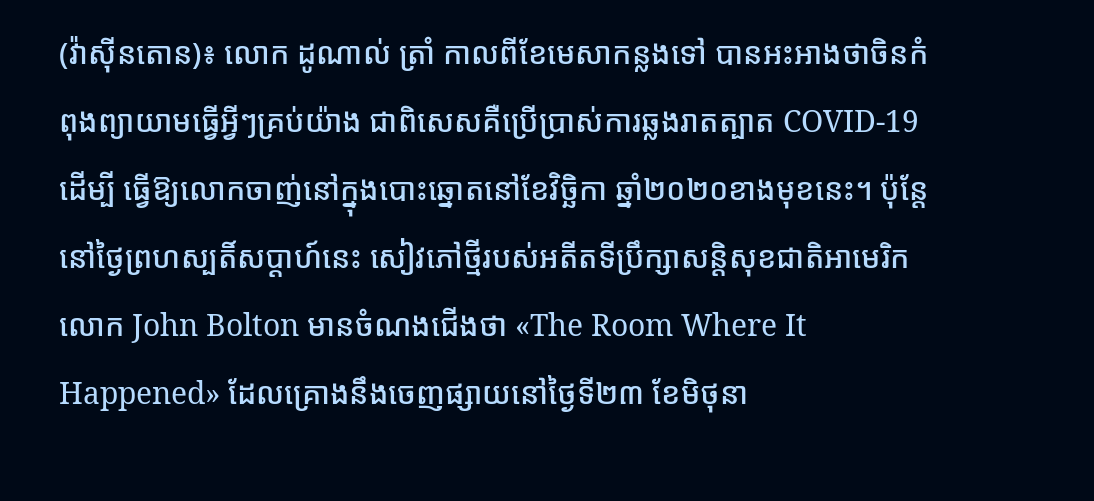(វ៉ាស៊ីនតោន)៖ លោក ដូណាល់ ត្រាំ កាលពីខែមេសាកន្លងទៅ បានអះអាងថាចិនកំពុងព្យាយាមធ្វើអ្វីៗគ្រប់យ៉ាង ជាពិសេសគឺប្រើប្រាស់ការឆ្លងរាតត្បាត COVID-19 ដើម្បី ធ្វើឱ្យលោកចាញ់នៅក្នុងបោះឆ្នោតនៅខែវិច្ឆិកា ឆ្នាំ២០២០ខាងមុខនេះ។ ប៉ុន្តែ នៅថ្ងៃព្រហស្បតិ៍សប្ដាហ៍នេះ សៀវភៅថ្មីរបស់អតីតទីប្រឹក្សាសន្តិសុខជាតិអាមេរិក លោក John Bolton មានចំណងជើងថា «The Room Where It Happened» ដែលគ្រោងនឹងចេញផ្សាយនៅថ្ងៃទី២៣ ខែមិថុនា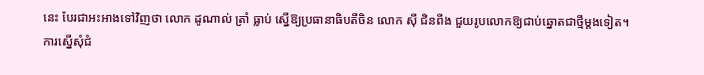នេះ បែរជាអះអាងទៅវិញថា លោក ដូណាល់ ត្រាំ ធ្លាប់ ស្នើឱ្យប្រធានាធិបតីចិន លោក ស៊ី ជិនពីង ជួយរូបលោកឱ្យជាប់ឆ្នោតជាថ្មីម្ដងទៀត។
ការស្នើសុំជំ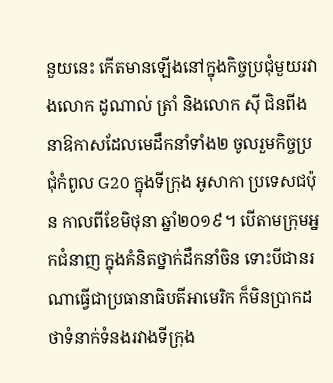នួយនេះ កើតមានឡើងនៅក្នុងកិច្ចប្រជុំមួយរវាងលោក ដូណាល់ ត្រាំ និងលោក ស៊ី ជិនពីង នាឱកាសដែលមេដឹកនាំទាំង២ ចូលរួមកិច្ចប្រជុំកំពូល G20 ក្នុងទីក្រុង អូសាកា ប្រទេសជប៉ុន កាលពីខែមិថុនា ឆ្នាំ២០១៩។ បើតាមក្រុមអ្នកជំនាញ ក្នុងគំនិតថ្នាក់ដឹកនាំចិន ទោះបីជានរណាធ្វើជាប្រធានាធិបតីអាមេរិក ក៏មិនប្រាកដថាទំនាក់ទំនងរវាងទីក្រុង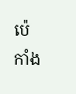ប៉េកាំង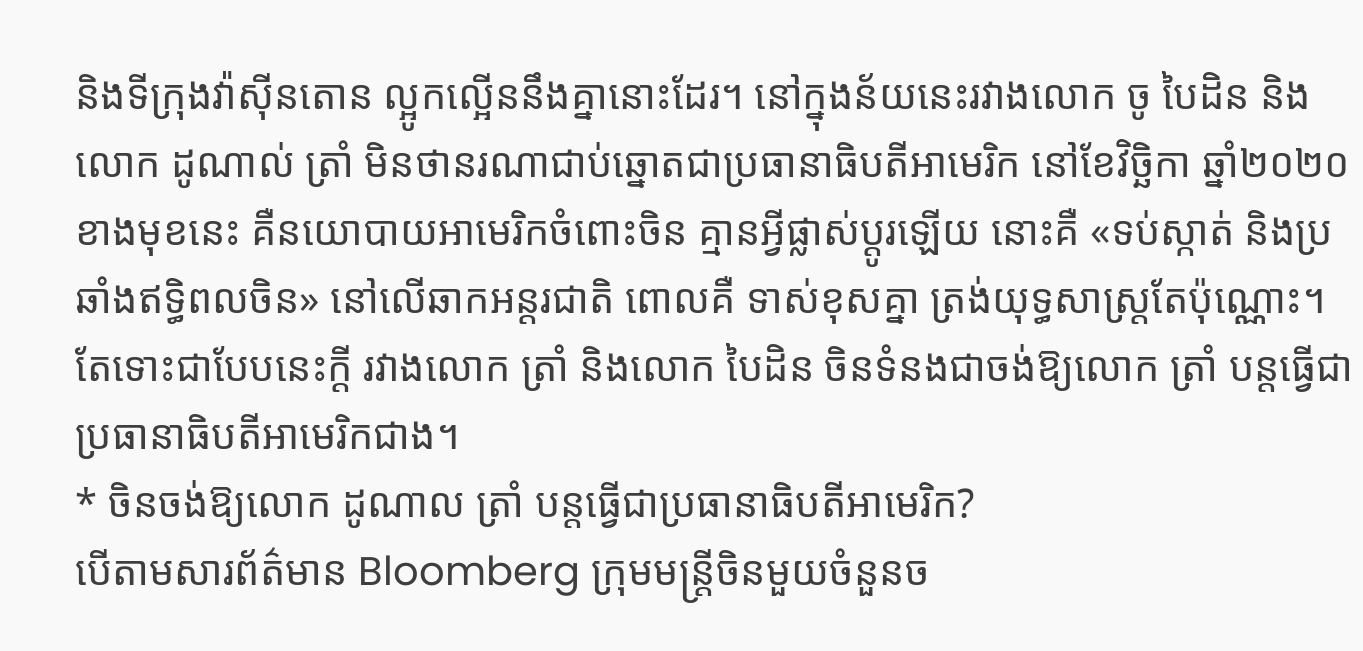និងទីក្រុងវ៉ាស៊ីនតោន ល្អូកល្អើននឹងគ្នានោះដែរ។ នៅក្នុងន័យនេះរវាងលោក ចូ បៃដិន និងលោក ដូណាល់ ត្រាំ មិនថានរណាជាប់ឆ្នោតជាប្រធានាធិបតីអាមេរិក នៅខែវិច្ឆិកា ឆ្នាំ២០២០ខាងមុខនេះ គឺនយោបាយអាមេរិកចំពោះចិន គ្មានអ្វីផ្លាស់ប្ដូរឡើយ នោះគឺ «ទប់ស្កាត់ និងប្រឆាំងឥទ្ធិពលចិន» នៅលើឆាកអន្តរជាតិ ពោលគឺ ទាស់ខុសគ្នា ត្រង់យុទ្ធសាស្រ្តតែប៉ុណ្ណោះ។ តែទោះជាបែបនេះក្ដី រវាងលោក ត្រាំ និងលោក បៃដិន ចិនទំនងជាចង់ឱ្យលោក ត្រាំ បន្តធ្វើជាប្រធានាធិបតីអាមេរិកជាង។
* ចិនចង់ឱ្យលោក ដូណាល ត្រាំ បន្តធ្វើជាប្រធានាធិបតីអាមេរិក?
បើតាមសារព័ត៌មាន Bloomberg ក្រុមមន្ត្រីចិនមួយចំនួនច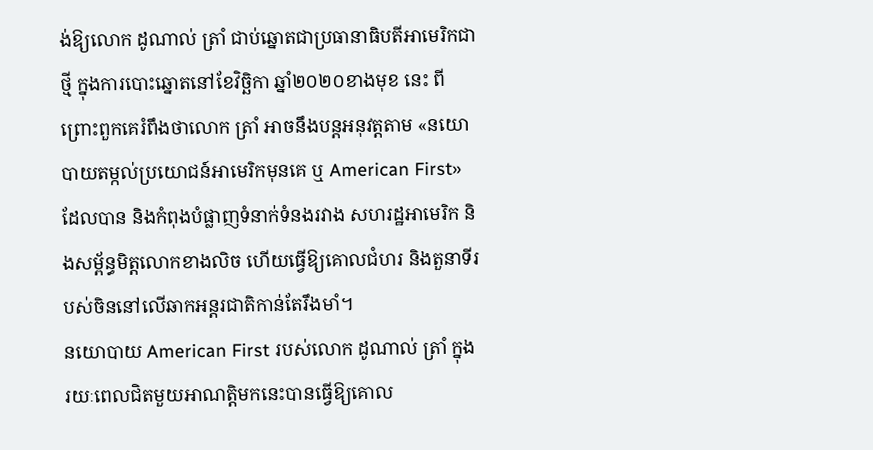ង់ឱ្យលោក ដូណាល់ ត្រាំ ជាប់ឆ្នោតជាប្រធានាធិបតីអាមេរិកជាថ្មី ក្នុងការបោះឆ្នោតនៅខែវិច្ឆិកា ឆ្នាំ២០២០ខាងមុខ នេះ ពីព្រោះពួកគេរំពឹងថាលោក ត្រាំ អាចនឹងបន្តអនុវត្តតាម «នយោបាយតម្កល់ប្រយោជន៍អាមេរិកមុនគេ ឬ American First» ដែលបាន និងកំពុងបំផ្លាញទំនាក់ទំនងរវាង សហរដ្ឋអាមេរិក និងសម្ព័ន្ធមិត្តលោកខាងលិច ហើយធ្វើឱ្យគោលជំហរ និងតួនាទីរបស់ចិននៅលើឆាកអន្តរជាតិកាន់តែរឹងមាំ។
នយោបាយ American First របស់លោក ដូណាល់ ត្រាំ ក្នុងរយៈពេលជិតមួយអាណត្តិមកនេះបានធ្វើឱ្យគោល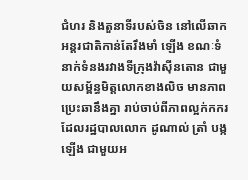ជំហរ និងតួនាទីរបស់ចិន នៅលើឆាកអន្តរជាតិកាន់តែរឹងមាំ ឡើង ខណៈទំនាក់ទំនងរវាងទីក្រុងវ៉ាស៊ីនតោន ជាមួយសម្ព័ន្ធមិត្តលោកខាងលិច មានភាពប្រេះឆានឹងគ្នា រាប់ចាប់ពីភាពល្អក់កករ ដែលរដ្ឋបាលលោក ដូណាល់ ត្រាំ បង្កឡើង ជាមួយអ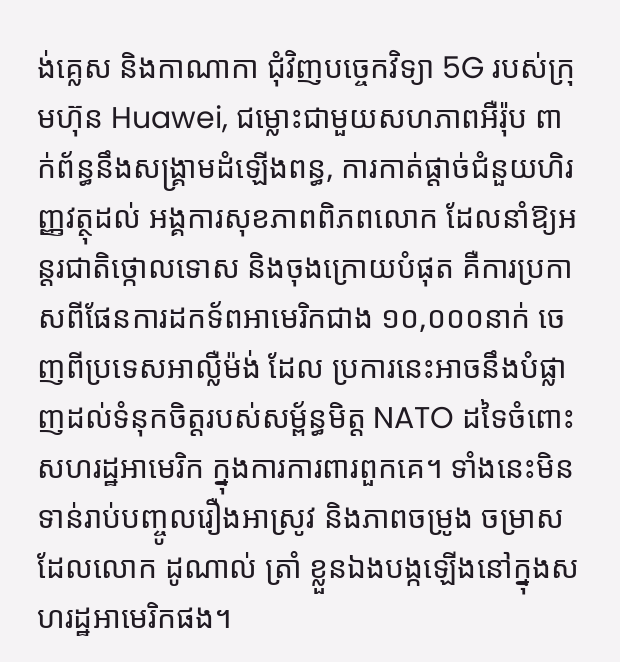ង់គ្លេស និងកាណាកា ជុំវិញបច្ចេកវិទ្យា 5G របស់ក្រុមហ៊ុន Huawei, ជម្លោះជាមួយសហភាពអឺរ៉ុប ពាក់ព័ន្ធនឹងសង្រ្គាមដំឡើងពន្ធ, ការកាត់ផ្ដាច់ជំនួយហិរញ្ញវត្ថុដល់ អង្គការសុខភាពពិភពលោក ដែលនាំឱ្យអន្តរជាតិថ្កោលទោស និងចុងក្រោយបំផុត គឺការប្រកាសពីផែនការដកទ័ពអាមេរិកជាង ១០,០០០នាក់ ចេញពីប្រទេសអាល្លឺម៉ង់ ដែល ប្រការនេះអាចនឹងបំផ្លាញដល់ទំនុកចិត្តរបស់សម្ព័ន្ធមិត្ត NATO ដទៃចំពោះសហរដ្ឋអាមេរិក ក្នុងការការពារពួកគេ។ ទាំងនេះមិនទាន់រាប់បញ្ចូលរឿងអាស្រូវ និងភាពចម្រូង ចម្រាស ដែលលោក ដូណាល់ ត្រាំ ខ្លួនឯងបង្កឡើងនៅក្នុងសហរដ្ឋអាមេរិកផង។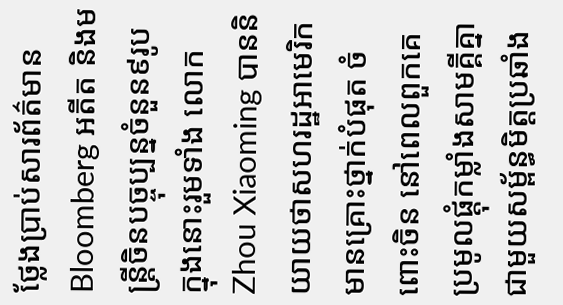ថ្លែងប្រាប់សារព័ត៌មាន Bloomberg អតីត និងមន្ត្រីចិនបច្ចុប្បន្នចំនួន៩រូប ក្នុងនោះរួមទាំង លោក Zhou Xiaoming បាននិយាយថាសហរដ្ឋអាមេរិក មានគ្រោះថ្នាក់បំផុត ចំពោះចិន នៅពេលពួកគេប្រមូលផ្ដុំកម្លាំងសាមគ្គីគ្នា ជាមួយសម្ព័ន្ធមិត្តប្រឆាំង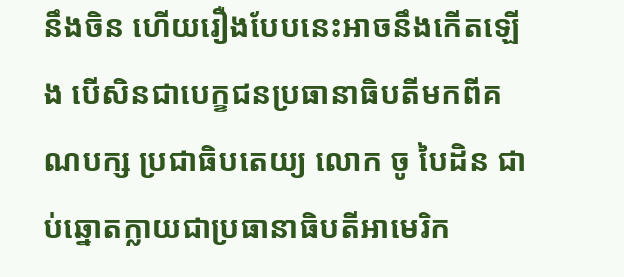នឹងចិន ហើយរឿងបែបនេះអាចនឹងកើតឡើង បើសិនជាបេក្ខជនប្រធានាធិបតីមកពីគណបក្ស ប្រជាធិបតេយ្យ លោក ចូ បៃដិន ជាប់ឆ្នោតក្លាយជាប្រធានាធិបតីអាមេរិក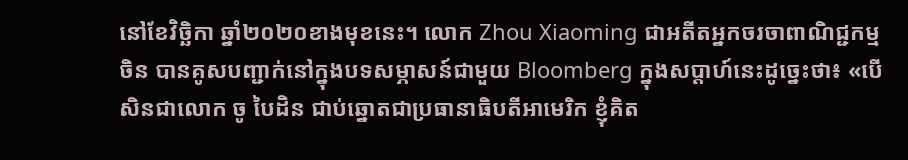នៅខែវិច្ឆិកា ឆ្នាំ២០២០ខាងមុខនេះ។ លោក Zhou Xiaoming ជាអតីតអ្នកចរចាពាណិជ្ជកម្មចិន បានគូសបញ្ជាក់នៅក្នុងបទសម្ភាសន៍ជាមួយ Bloomberg ក្នុងសប្ដាហ៍នេះដូច្នេះថា៖ «បើសិនជាលោក ចូ បៃដិន ជាប់ឆ្នោតជាប្រធានាធិបតីអាមេរិក ខ្ញុំគិត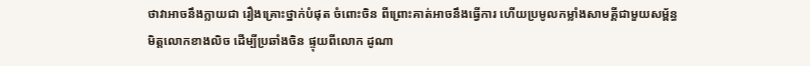ថាវាអាចនឹងក្លាយជា រឿងគ្រោះថ្នាក់បំផុត ចំពោះចិន ពីព្រោះគាត់អាចនឹងធ្វើការ ហើយប្រមូលកម្លាំងសាមគ្គីជាមួយសម្ព័ន្ធមិត្តលោកខាងលិច ដើម្បីប្រឆាំងចិន ផ្ទុយពីលោក ដូណា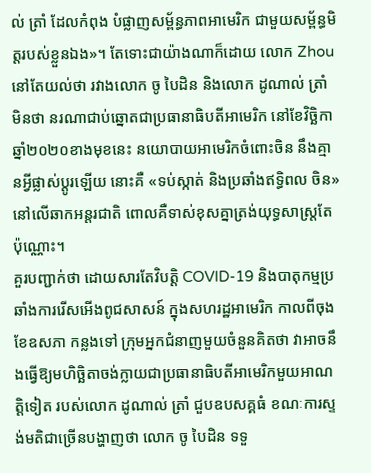ល់ ត្រាំ ដែលកំពុង បំផ្លាញសម្ព័ន្ធភាពអាមេរិក ជាមួយសម្ព័ន្ធមិត្តរបស់ខ្លួនឯង»។ តែទោះជាយ៉ាងណាក៏ដោយ លោក Zhou នៅតែយល់ថា រវាងលោក ចូ បៃដិន និងលោក ដូណាល់ ត្រាំ មិនថា នរណាជាប់ឆ្នោតជាប្រធានាធិបតីអាមេរិក នៅខែវិច្ឆិកា ឆ្នាំ២០២០ខាងមុខនេះ នយោបាយអាមេរិកចំពោះចិន នឹងគ្មានអ្វីផ្លាស់ប្ដូរឡើយ នោះគឺ «ទប់ស្កាត់ និងប្រឆាំងឥទ្ធិពល ចិន» នៅលើឆាកអន្តរជាតិ ពោលគឺទាស់ខុសគ្នាត្រង់យុទ្ធសាស្រ្តតែប៉ុណ្ណោះ។
គួរបញ្ជាក់ថា ដោយសារតែវិបត្តិ COVID-19 និងបាតុកម្មប្រឆាំងការរើសអើងពូជសាសន៍ ក្នុងសហរដ្ឋអាមេរិក កាលពីចុងខែឧសភា កន្លងទៅ ក្រុមអ្នកជំនាញមួយចំនួនគិតថា វាអាចនឹងធ្វើឱ្យមហិច្ឆិតាចង់ក្លាយជាប្រធានាធិបតីអាមេរិកមួយអាណត្តិទៀត របស់លោក ដូណាល់ ត្រាំ ជួបឧបសគ្គធំ ខណៈការស្ទង់មតិជាច្រើនបង្ហាញថា លោក ចូ បៃដិន ទទួ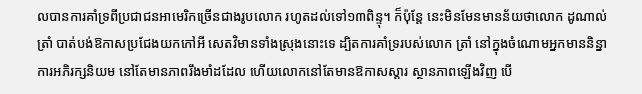លបានការគាំទ្រពីប្រជាជនអាមេរិកច្រើនជាងរូបលោក រហូតដល់ទៅ១៣ពិន្ទុ។ ក៏ប៉ុន្តែ នេះមិនមែនមានន័យថាលោក ដូណាល់ ត្រាំ បាត់បង់ឱកាសប្រជែងយកកៅអី សេតវិមានទាំងស្រុងនោះទេ ដ្បិតការគាំទ្ររបស់លោក ត្រាំ នៅក្នុងចំណោមអ្នកមាននិន្នាការអភិរក្សនិយម នៅតែមានភាពរឹងមាំដដែល ហើយលោកនៅតែមានឱកាសស្ដារ ស្ថានភាពឡើងវិញ បើ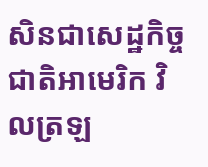សិនជាសេដ្ឋកិច្ចជាតិអាមេរិក វិលត្រឡ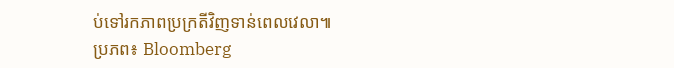ប់ទៅរកភាពប្រក្រតីវិញទាន់ពេលវេលា៕
ប្រភព៖ Bloomberg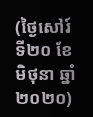(ថ្ងៃសៅរ៍ ទី២០ ខែមិថុនា ឆ្នាំ២០២០)